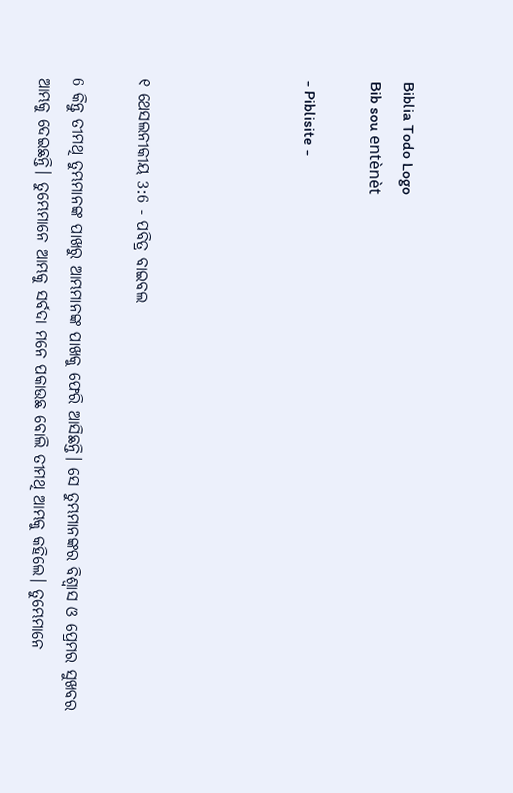Biblia Todo Logo
Bib sou entènèt

- Piblisite -




୧ ଥେସଲନୀକୀୟ 3:6 - ପବିତ୍ର ବାଇବଲ

6 କିନ୍ତୁ ତୀମଥି ତୁମ୍ଭମାନଙ୍କ ପାଖରୁ ଆମ୍ଭମାନଙ୍କ ପାଖକୁ ଫେରି ଆସିଛନ୍ତି। ସେ ତୁମ୍ଭମାନଙ୍କର ବିଶ୍ୱାସ ଓ ପ୍ରେମର ସୁଖବର ଆମ୍ଭକୁ ଦେଇଛନ୍ତି। ତୁମ୍ଭେମାନେ ଆମ୍ଭକୁ ସର୍ବଦା ମନେ ପକାଉଛ ବୋଲି ତୀମଥି ଆମ୍ଭକୁ କହିଲେ। ତୁମ୍ଭେମାନେ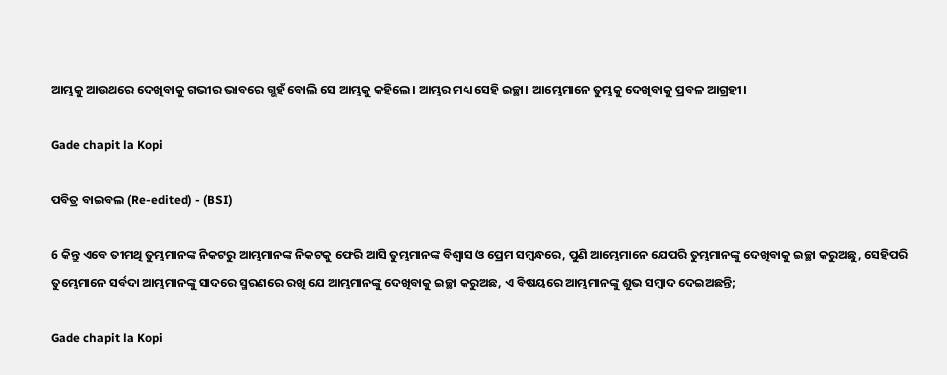ଆମ୍ଭକୁ ଆଉଥରେ ଦେଖିବାକୁ ଗଭୀର ଭାବରେ ଗ୍ଭହଁ ବୋଲି ସେ ଆମ୍ଭକୁ କହିଲେ। ଆମ୍ଭର ମଧ୍ୟ ସେହି ଇଚ୍ଛା। ଆମ୍ଭେମାନେ ତୁମ୍ଭକୁ ଦେଖିବାକୁ ପ୍ରବଳ ଆଗ୍ରହୀ।

Gade chapit la Kopi

ପବିତ୍ର ବାଇବଲ (Re-edited) - (BSI)

6 କିନ୍ତୁ ଏବେ ତୀମଥି ତୁମ୍ଭମାନଙ୍କ ନିକଟରୁ ଆମ୍ଭମାନଙ୍କ ନିକଟକୁ ଫେରି ଆସି ତୁମ୍ଭମାନଙ୍କ ବିଶ୍ଵାସ ଓ ପ୍ରେମ ସମ୍ଵନ୍ଧରେ, ପୁଣି ଆମ୍ଭେମାନେ ଯେପରି ତୁମ୍ଭମାନଙ୍କୁ ଦେଖିବାକୁ ଇଚ୍ଛା କରୁଅଛୁ, ସେହିପରି ତୁମ୍ଭେମାନେ ସର୍ବଦା ଆମ୍ଭମାନଙ୍କୁ ସାଦରେ ସ୍ମରଣରେ ରଖି ଯେ ଆମ୍ଭମାନଙ୍କୁ ଦେଖିବାକୁ ଇଚ୍ଛା କରୁଅଛ, ଏ ବିଷୟରେ ଆମ୍ଭମାନଙ୍କୁ ଶୁଭ ସମ୍ଵାଦ ଦେଇଅଛନ୍ତି;

Gade chapit la Kopi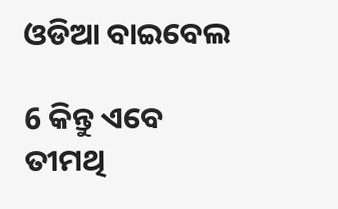ଓଡିଆ ବାଇବେଲ

6 କିନ୍ତୁ ଏବେ ତୀମଥି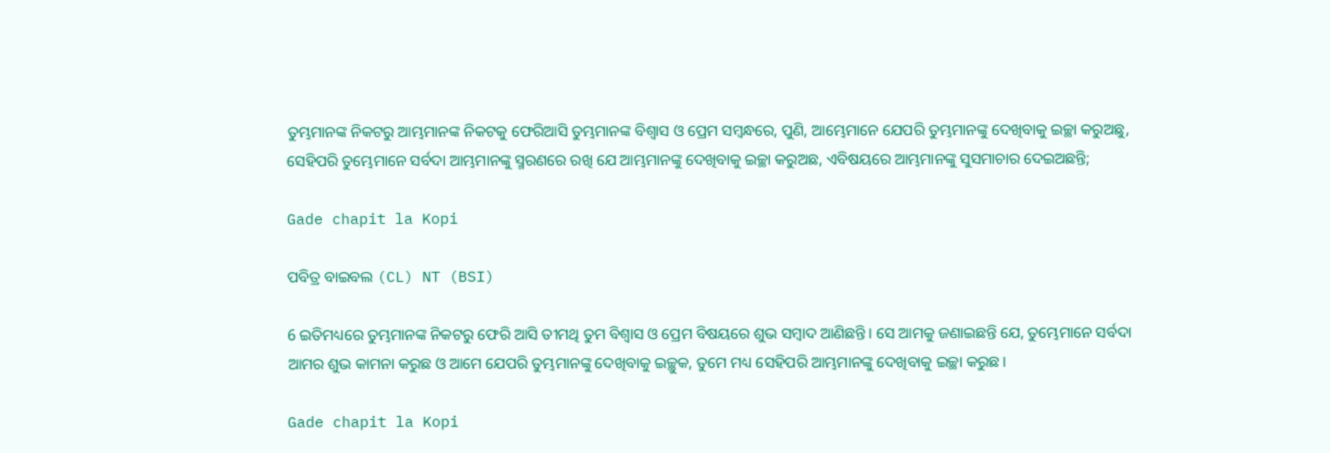ତୁମ୍ଭମାନଙ୍କ ନିକଟରୁ ଆମ୍ଭମାନଙ୍କ ନିକଟକୁ ଫେରିଆସି ତୁମ୍ଭମାନଙ୍କ ବିଶ୍ୱାସ ଓ ପ୍ରେମ ସମ୍ବନ୍ଧରେ, ପୁଣି, ଆମ୍ଭେମାନେ ଯେପରି ତୁମ୍ଭମାନଙ୍କୁ ଦେଖିବାକୁ ଇଚ୍ଛା କରୁଅଛୁ, ସେହିପରି ତୁମ୍ଭେମାନେ ସର୍ବଦା ଆମ୍ଭମାନଙ୍କୁ ସ୍ମରଣରେ ରଖି ଯେ ଆମ୍ଭମାନଙ୍କୁ ଦେଖିବାକୁ ଇଚ୍ଛା କରୁଅଛ, ଏବିଷୟରେ ଆମ୍ଭମାନଙ୍କୁ ସୁସମାଚାର ଦେଇଅଛନ୍ତି;

Gade chapit la Kopi

ପବିତ୍ର ବାଇବଲ (CL) NT (BSI)

6 ଇତିମଧ୍ୟରେ ତୁମ୍ଭମାନଙ୍କ ନିକଟରୁ ଫେରି ଆସି ତୀମଥି ତୁମ ବିଶ୍ୱାସ ଓ ପ୍ରେମ ବିଷୟରେ ଶୁଭ ସମ୍ବାଦ ଆଣିଛନ୍ତି। ସେ ଆମକୁ ଜଣାଇଛନ୍ତି ଯେ, ତୁମ୍ଭେମାନେ ସର୍ବଦା ଆମର ଶୁଭ କାମନା କରୁଛ ଓ ଆମେ ଯେପରି ତୁମ୍ଭମାନଙ୍କୁ ଦେଖିବାକୁ ଇଚ୍ଛୁକ, ତୁମେ ମଧ୍ୟ ସେହିପରି ଆମ୍ଭମାନଙ୍କୁ ଦେଖିବାକୁ ଇଚ୍ଛା କରୁଛ।

Gade chapit la Kopi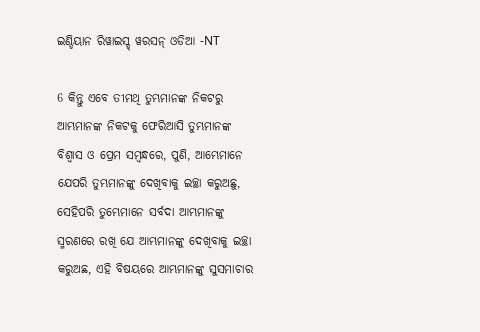ଇଣ୍ଡିୟାନ ରିୱାଇସ୍ଡ୍ ୱରସନ୍ ଓଡିଆ -NT

6 କିନ୍ତୁ ଏବେ ତୀମଥି ତୁମ୍ଭମାନଙ୍କ ନିକଟରୁ ଆମ୍ଭମାନଙ୍କ ନିକଟକୁ ଫେରିଆସି ତୁମ୍ଭମାନଙ୍କ ବିଶ୍ୱାସ ଓ ପ୍ରେମ ସମ୍ବନ୍ଧରେ, ପୁଣି, ଆମ୍ଭେମାନେ ଯେପରି ତୁମ୍ଭମାନଙ୍କୁ ଦେଖିବାକୁ ଇଚ୍ଛା କରୁଅଛୁ, ସେହିପରି ତୁମ୍ଭେମାନେ ସର୍ବଦା ଆମ୍ଭମାନଙ୍କୁ ସ୍ମରଣରେ ରଖି ଯେ ଆମ୍ଭମାନଙ୍କୁ ଦେଖିବାକୁ ଇଚ୍ଛା କରୁଅଛ, ଏହି ବିଷୟରେ ଆମ୍ଭମାନଙ୍କୁ ସୁସମାଚାର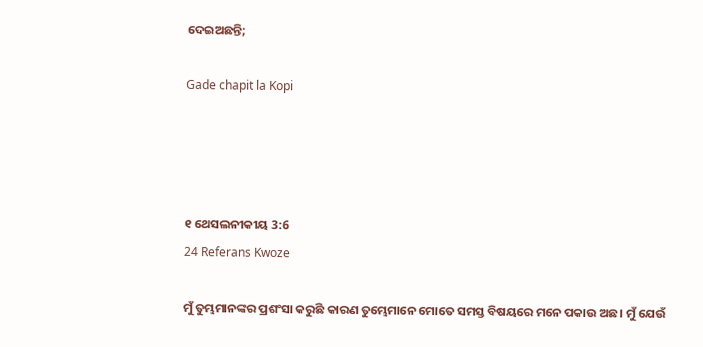ଦେଇଅଛନ୍ତି;

Gade chapit la Kopi




୧ ଥେସଲନୀକୀୟ 3:6
24 Referans Kwoze

ମୁଁ ତୁମ୍ଭମାନଙ୍କର ପ୍ରଶଂସା କରୁଛି କାରଣ ତୁମ୍ଭେମାନେ ମୋତେ ସମସ୍ତ ବିଷୟରେ ମନେ ପକାଉ ଅଛ। ମୁଁ ଯେଉଁ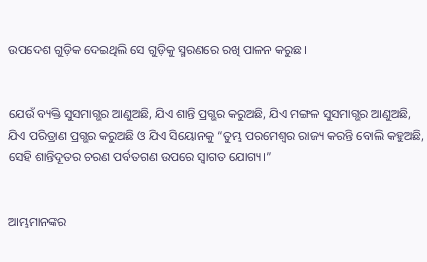ଉପଦେଶ ଗୁଡ଼ିକ ଦେଇଥିଲି ସେ ଗୁଡ଼ିକୁ ସ୍ମରଣରେ ରଖି ପାଳନ କରୁଛ।


ଯେଉଁ ବ୍ୟକ୍ତି ସୁସମାଗ୍ଭର ଆଣୁଅଛି, ଯିଏ ଶାନ୍ତି ପ୍ରଗ୍ଭର କରୁଅଛି, ଯିଏ ମଙ୍ଗଳ ସୁସମାଗ୍ଭର ଆଣୁଅଛି, ଯିଏ ପରିତ୍ରାଣ ପ୍ରଗ୍ଭର କରୁଅଛି ଓ ଯିଏ ସିୟୋନକୁ “ତୁମ୍ଭ ପରମେଶ୍ୱର ରାଜ୍ୟ କରନ୍ତି ବୋଲି କହୁଅଛି, ସେହି ଶାନ୍ତିଦୂତର ଚରଣ ପର୍ବତଗଣ ଉପରେ ସ୍ୱାଗତ ଯୋଗ୍ୟ।”


ଆମ୍ଭମାନଙ୍କର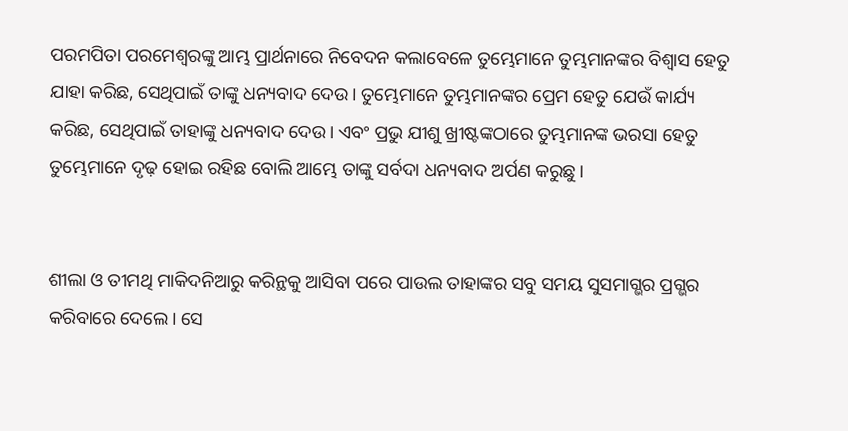ପରମପିତା ପରମେଶ୍ୱରଙ୍କୁ ଆମ୍ଭ ପ୍ରାର୍ଥନାରେ ନିବେଦନ କଲାବେଳେ ତୁମ୍ଭେମାନେ ତୁମ୍ଭମାନଙ୍କର ବିଶ୍ୱାସ ହେତୁ ଯାହା କରିଛ, ସେଥିପାଇଁ ତାଙ୍କୁ ଧନ୍ୟବାଦ ଦେଉ। ତୁମ୍ଭେମାନେ ତୁମ୍ଭମାନଙ୍କର ପ୍ରେମ ହେତୁ ଯେଉଁ କାର୍ଯ୍ୟ କରିଛ, ସେଥିପାଇଁ ତାହାଙ୍କୁ ଧନ୍ୟବାଦ ଦେଉ। ଏବଂ ପ୍ରଭୁ ଯୀଶୁ ଖ୍ରୀଷ୍ଟଙ୍କଠାରେ ତୁମ୍ଭମାନଙ୍କ ଭରସା ହେତୁ ତୁମ୍ଭେମାନେ ଦୃଢ଼ ହୋଇ ରହିଛ ବୋଲି ଆମ୍ଭେ ତାଙ୍କୁ ସର୍ବଦା ଧନ୍ୟବାଦ ଅର୍ପଣ କରୁଛୁ।


ଶୀଲା ଓ ତୀମଥି ମାକିଦନିଆରୁ କରିନ୍ଥକୁ ଆସିବା ପରେ ପାଉଲ ତାହାଙ୍କର ସବୁ ସମୟ ସୁସମାଗ୍ଭର ପ୍ରଗ୍ଭର କରିବାରେ ଦେଲେ। ସେ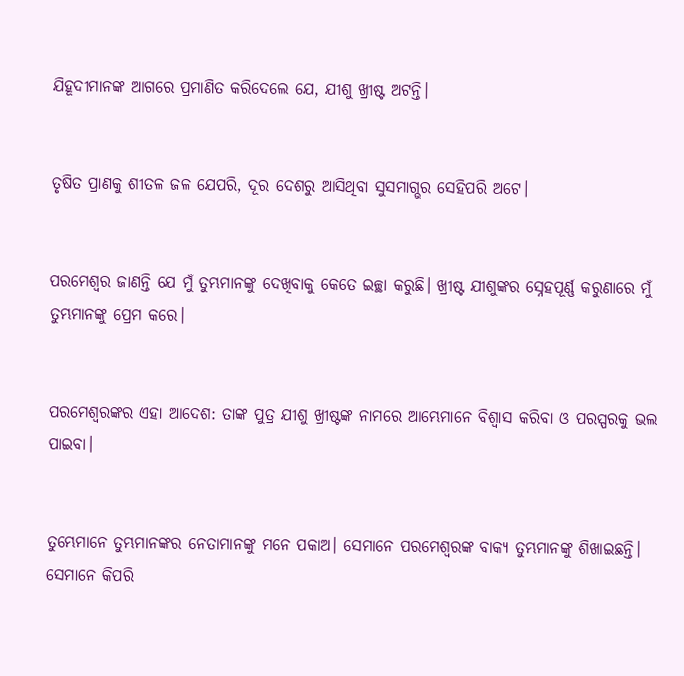ଯିହୂଦୀମାନଙ୍କ ଆଗରେ ପ୍ରମାଣିତ କରିଦେଲେ ଯେ, ଯୀଶୁ ଖ୍ରୀଷ୍ଟ ଅଟନ୍ତି।


ତୃଷିତ ପ୍ରାଣକୁ ଶୀତଳ ଜଳ ଯେପରି, ଦୂର ଦେଶରୁ ଆସିଥିବା ସୁସମାଗ୍ଭର ସେହିପରି ଅଟେ।


ପରମେଶ୍ୱର ଜାଣନ୍ତି ଯେ ମୁଁ ତୁମ୍ଭମାନଙ୍କୁ ଦେଖିବାକୁ କେତେ ଇଚ୍ଛା କରୁଛି। ଖ୍ରୀଷ୍ଟ ଯୀଶୁଙ୍କର ସ୍ନେହପୂର୍ଣ୍ଣ କରୁଣାରେ ମୁଁ ତୁମ୍ଭମାନଙ୍କୁ ପ୍ରେମ କରେ।


ପରମେଶ୍ୱରଙ୍କର ଏହା ଆଦେଶ: ତାଙ୍କ ପୁତ୍ର ଯୀଶୁ ଖ୍ରୀଷ୍ଟଙ୍କ ନାମରେ ଆମ୍ଭେମାନେ ବିଶ୍ୱାସ କରିବା ଓ ପରସ୍ପରକୁ ଭଲ ପାଇବା।


ତୁମ୍ଭେମାନେ ତୁମ୍ଭମାନଙ୍କର ନେତାମାନଙ୍କୁ ମନେ ପକାଅ। ସେମାନେ ପରମେଶ୍ୱରଙ୍କ ବାକ୍ୟ ତୁମ୍ଭମାନଙ୍କୁ ଶିଖାଇଛନ୍ତି। ସେମାନେ କିପରି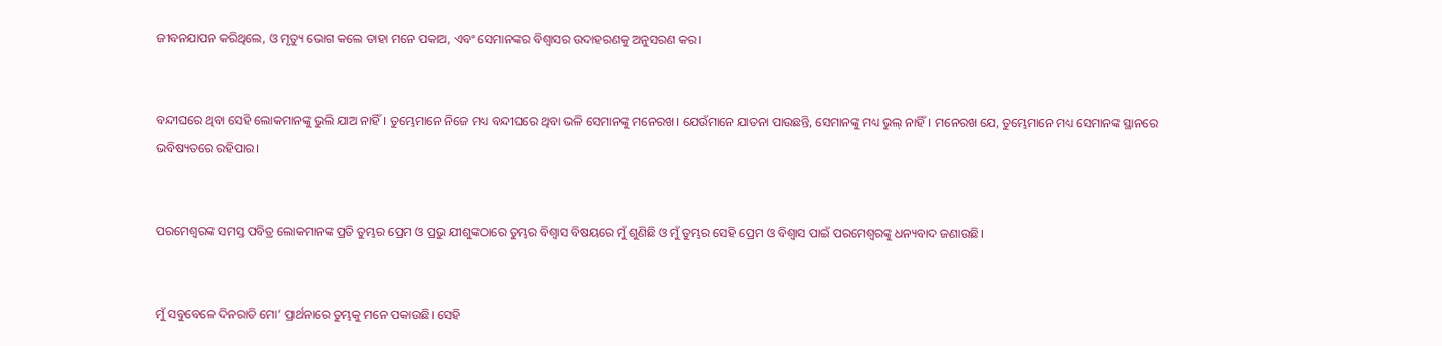ଜୀବନଯାପନ କରିଥିଲେ, ଓ ମୃତ୍ୟୁ ଭୋଗ କଲେ ତାହା ମନେ ପକାଅ, ଏବଂ ସେମାନଙ୍କର ବିଶ୍ୱାସର ଉଦାହରଣକୁ ଅନୁସରଣ କର।


ବନ୍ଦୀଘରେ ଥିବା ସେହି ଲୋକମାନଙ୍କୁ ଭୁଲି ଯାଅ ନାହିଁ। ତୁମ୍ଭେମାନେ ନିଜେ ମଧ୍ୟ ବନ୍ଦୀଘରେ ଥିବା ଭଳି ସେମାନଙ୍କୁ ମନେରଖ। ଯେଉଁମାନେ ଯାତନା ପାଉଛନ୍ତି, ସେମାନଙ୍କୁ ମଧ୍ୟ ଭୁଲ୍ ନାହିଁ। ମନେରଖ ଯେ, ତୁମ୍ଭେମାନେ ମଧ୍ୟ ସେମାନଙ୍କ ସ୍ଥାନରେ ଭବିଷ୍ୟତରେ ରହିପାର।


ପରମେଶ୍ୱରଙ୍କ ସମସ୍ତ ପବିତ୍ର ଲୋକମାନଙ୍କ ପ୍ରତି ତୁମ୍ଭର ପ୍ରେମ ଓ ପ୍ରଭୁ ଯୀଶୁଙ୍କଠାରେ ତୁମ୍ଭର ବିଶ୍ୱାସ ବିଷୟରେ ମୁଁ ଶୁଣିଛି ଓ ମୁଁ ତୁମ୍ଭର ସେହି ପ୍ରେମ ଓ ବିଶ୍ୱାସ ପାଇଁ ପରମେଶ୍ୱରଙ୍କୁ ଧନ୍ୟବାଦ ଜଣାଉଛି।


ମୁଁ ସବୁବେଳେ ଦିନରାତି ମୋ’ ପ୍ରାର୍ଥନାରେ ତୁମ୍ଭକୁ ମନେ ପକାଉଛି। ସେହି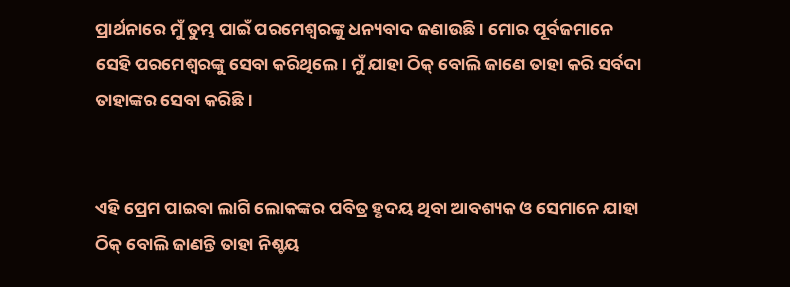ପ୍ରାର୍ଥନାରେ ମୁଁ ତୁମ୍ଭ ପାଇଁ ପରମେଶ୍ୱରଙ୍କୁ ଧନ୍ୟବାଦ ଜଣାଉଛି। ମୋର ପୂର୍ବଜମାନେ ସେହି ପରମେଶ୍ୱରଙ୍କୁ ସେବା କରିଥିଲେ। ମୁଁ ଯାହା ଠିକ୍ ବୋଲି ଜାଣେ ତାହା କରି ସର୍ବଦା ତାହାଙ୍କର ସେବା କରିଛି।


ଏହି ପ୍ରେମ ପାଇବା ଲାଗି ଲୋକଙ୍କର ପବିତ୍ର ହୃଦୟ ଥିବା ଆବଶ୍ୟକ ଓ ସେମାନେ ଯାହା ଠିକ୍ ବୋଲି ଜାଣନ୍ତି ତାହା ନିଶ୍ଚୟ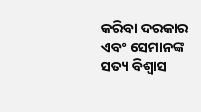କରିବା ଦରକାର ଏବଂ ସେମାନଙ୍କ ସତ୍ୟ ବିଶ୍ୱାସ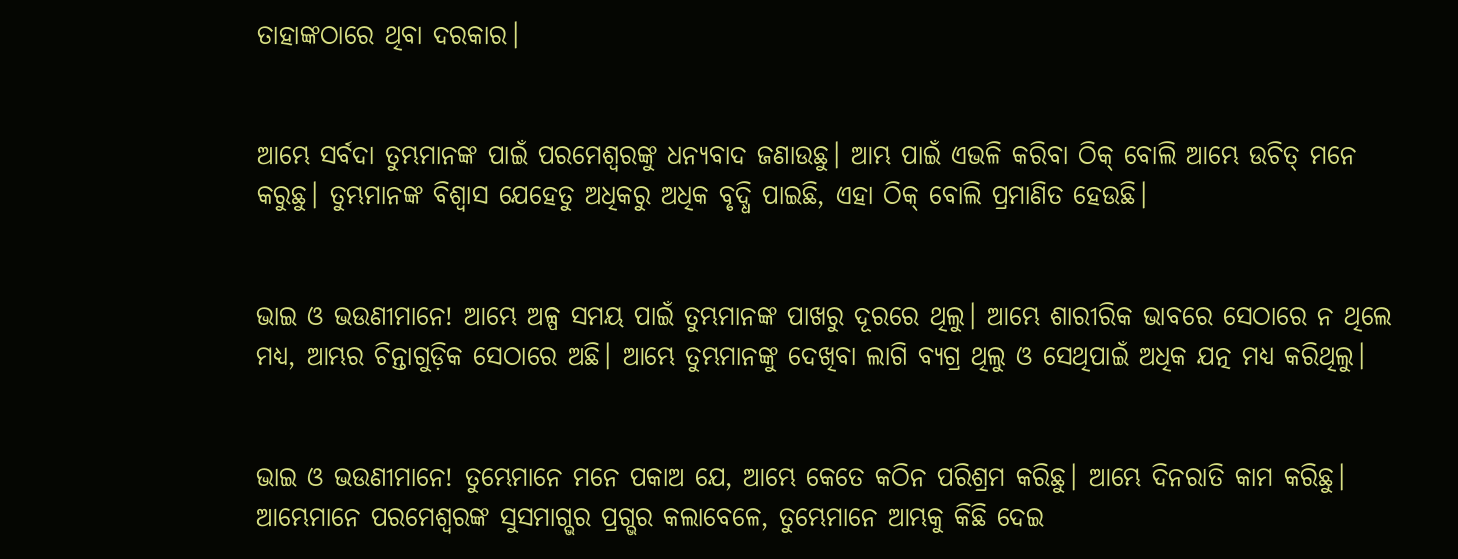ତାହାଙ୍କଠାରେ ଥିବା ଦରକାର।


ଆମ୍ଭେ ସର୍ବଦା ତୁମ୍ଭମାନଙ୍କ ପାଇଁ ପରମେଶ୍ୱରଙ୍କୁ ଧନ୍ୟବାଦ ଜଣାଉଛୁ। ଆମ୍ଭ ପାଇଁ ଏଭଳି କରିବା ଠିକ୍ ବୋଲି ଆମ୍ଭେ ଉଚିତ୍ ମନେ କରୁଛୁ। ତୁମ୍ଭମାନଙ୍କ ବିଶ୍ୱାସ ଯେହେତୁ ଅଧିକରୁ ଅଧିକ ବୃଦ୍ଧି ପାଇଛି, ଏହା ଠିକ୍ ବୋଲି ପ୍ରମାଣିତ ହେଉଛି।


ଭାଇ ଓ ଭଉଣୀମାନେ! ଆମ୍ଭେ ଅଳ୍ପ ସମୟ ପାଇଁ ତୁମ୍ଭମାନଙ୍କ ପାଖରୁ ଦୂରରେ ଥିଲୁ। ଆମ୍ଭେ ଶାରୀରିକ ଭାବରେ ସେଠାରେ ନ ଥିଲେ ମଧ୍ୟ, ଆମ୍ଭର ଚିନ୍ତାଗୁଡ଼ିକ ସେଠାରେ ଅଛି। ଆମ୍ଭେ ତୁମ୍ଭମାନଙ୍କୁ ଦେଖିବା ଲାଗି ବ୍ୟଗ୍ର ଥିଲୁ ଓ ସେଥିପାଇଁ ଅଧିକ ଯତ୍ନ ମଧ୍ୟ କରିଥିଲୁ।


ଭାଇ ଓ ଭଉଣୀମାନେ! ତୁମ୍ଭେମାନେ ମନେ ପକାଅ ଯେ, ଆମ୍ଭେ କେତେ କଠିନ ପରିଶ୍ରମ କରିଛୁ। ଆମ୍ଭେ ଦିନରାତି କାମ କରିଛୁ। ଆମ୍ଭେମାନେ ପରମେଶ୍ୱରଙ୍କ ସୁସମାଗ୍ଭର ପ୍ରଗ୍ଭର କଲାବେଳେ, ତୁମ୍ଭେମାନେ ଆମ୍ଭକୁ କିଛି ଦେଇ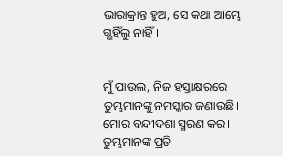ଭାରାକ୍ରାନ୍ତ ହୁଅ, ସେ କଥା ଆମ୍ଭେ ଗ୍ଭହିଁଲୁ ନାହିଁ।


ମୁଁ ପାଉଲ, ନିଜ ହସ୍ତାକ୍ଷରରେ ତୁମ୍ଭମାନଙ୍କୁ ନମସ୍କାର ଜଣାଉଛି। ମୋର ବନ୍ଦୀଦଶା ସ୍ମରଣ କର। ତୁମ୍ଭମାନଙ୍କ ପ୍ରତି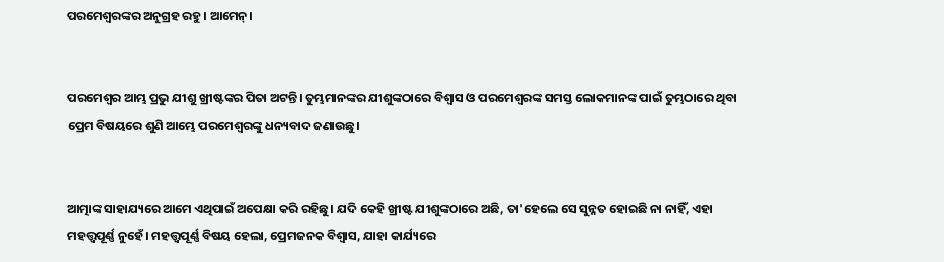ପରମେଶ୍ୱରଙ୍କର ଅନୁଗ୍ରହ ରହୁ। ଆମେନ୍।


ପରମେଶ୍ୱର ଆମ୍ଭ ପ୍ରଭୁ ଯୀଶୁ ଖ୍ରୀଷ୍ଟଙ୍କର ପିତା ଅଟନ୍ତି। ତୁମ୍ଭମାନଙ୍କର ଯୀଶୁଙ୍କଠାରେ ବିଶ୍ୱାସ ଓ ପରମେଶ୍ୱରଙ୍କ ସମସ୍ତ ଲୋକମାନଙ୍କ ପାଇଁ ତୁମ୍ଭଠାରେ ଥିବା ପ୍ରେମ ବିଷୟରେ ଶୁଣି ଆମ୍ଭେ ପରମେଶ୍ୱରଙ୍କୁ ଧନ୍ୟବାଦ ଜଣାଉଛୁ।


ଆତ୍ମାଙ୍କ ସାହାଯ୍ୟରେ ଆମେ ଏଥିପାଇଁ ଅପେକ୍ଷା କରି ରହିଛୁ। ଯଦି କେହି ଖ୍ରୀଷ୍ଟ ଯୀଶୁଙ୍କଠାରେ ଅଛି, ତା'ହେଲେ ସେ ସୁନ୍ନତ ହୋଇଛି ନା ନାହିଁ, ଏହା ମହତ୍ତ୍ୱପୂର୍ଣ୍ଣ ନୁହେଁ। ମହତ୍ତ୍ୱପୂର୍ଣ୍ଣ ବିଷୟ ହେଲା, ପ୍ରେମଜନକ ବିଶ୍ୱାସ, ଯାହା କାର୍ଯ୍ୟରେ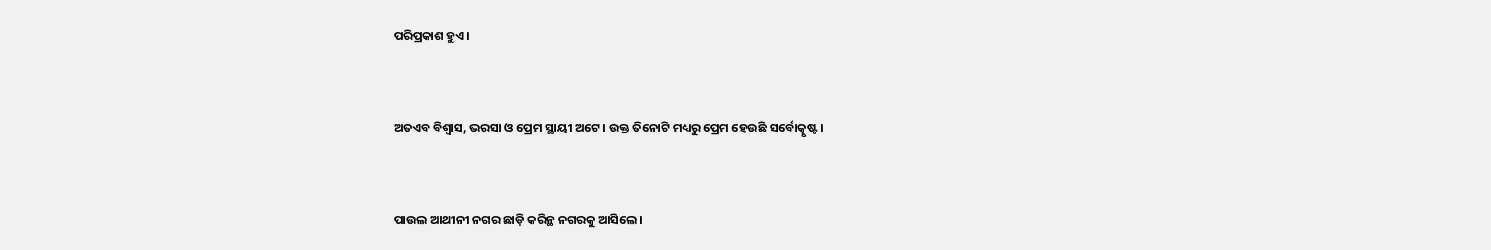ପରିପ୍ରକାଶ ହୁଏ।


ଅତଏବ ବିଶ୍ୱାସ, ଭରସା ଓ ପ୍ରେମ ସ୍ଥାୟୀ ଅଟେ। ଉକ୍ତ ତିନୋଟି ମଧ୍ୟରୁ ପ୍ରେମ ହେଉଛି ସର୍ବୋତ୍କୃଷ୍ଟ।


ପାଉଲ ଆଥୀନୀ ନଗର ଛାଡ଼ି କରିନ୍ଥ ନଗରକୁ ଆସିଲେ।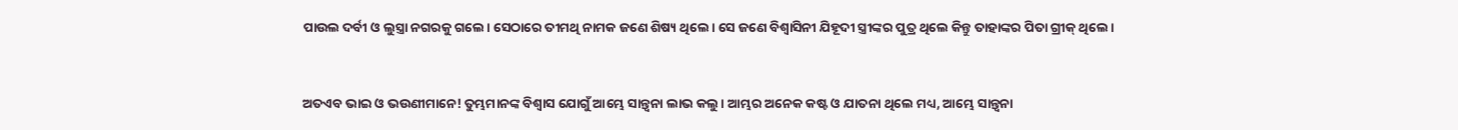ପାଉଲ ଦର୍ବୀ ଓ ଲୁସ୍ତ୍ରା ନଗରକୁ ଗଲେ। ସେଠାରେ ତୀମଥି ନାମକ ଜଣେ ଶିଷ୍ୟ ଥିଲେ। ସେ ଜଣେ ବିଶ୍ୱାସିନୀ ଯିହୂଦୀ ସ୍ତ୍ରୀଙ୍କର ପୁତ୍ର ଥିଲେ କିନ୍ତୁ ତାହାଙ୍କର ପିତା ଗ୍ରୀକ୍ ଥିଲେ।


ଅତଏବ ଭାଇ ଓ ଭଉଣୀମାନେ! ତୁମ୍ଭମାନଙ୍କ ବିଶ୍ୱାସ ଯୋଗୁଁ ଆମ୍ଭେ ସାନ୍ତ୍ୱନା ଲାଭ କଲୁ। ଆମ୍ଭର ଅନେକ କଷ୍ଟ ଓ ଯାତନା ଥିଲେ ମଧ୍ୟ, ଆମ୍ଭେ ସାନ୍ତ୍ୱନା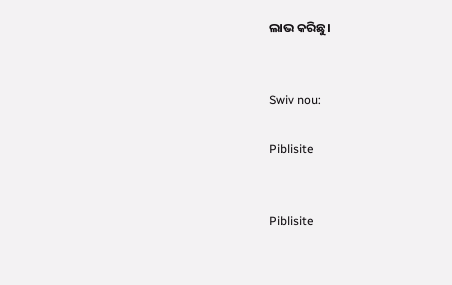ଲାଭ କରିଛୁ।


Swiv nou:

Piblisite


Piblisite